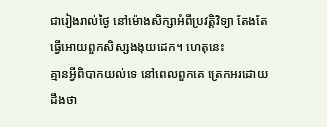ជារៀងរាល់ថ្ងៃ នៅម៉ោងសិក្សាអំពីប្រវត្តិវិទ្យា តែងតែធ្វើអោយពួកសិស្សងងុយដេក។ ហេតុនេះ
គ្មានអ្វីពិបាកយល់ទេ នៅពេលពួកគេ ត្រេកអរដោយដឹងថា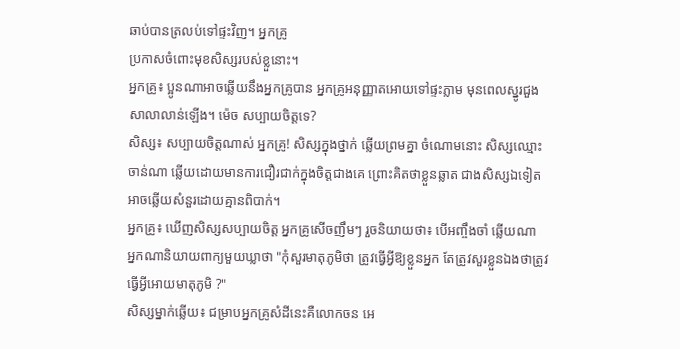ឆាប់បានត្រលប់ទៅផ្ទះវិញ។ អ្នកគ្រូ
ប្រកាសចំពោះមុខសិស្សរបស់ខ្លួនោះ។
អ្នកគ្រូ៖ ប្អូនណាអាចឆ្លើយនឹងអ្នកគ្រូបាន អ្នកគ្រូអនុញ្ញាតអោយទៅផ្ទះភ្លាម មុនពេលស្នូរជួង
សាលាលាន់ឡើង។ ម៉េច សប្បាយចិត្តទេ?
សិស្ស៖ សប្បាយចិត្តណាស់ អ្នកគ្រូ! សិស្សក្នុងថ្នាក់ ឆ្លើយព្រមគ្នា ចំណោមនោះ សិស្សឈ្មោះ
ចាន់ណា ឆ្លើយដោយមានការជឿរជាក់ក្នុងចិត្តជាងគេ ព្រោះគិតថាខ្លួនឆ្លាត ជាងសិស្សឯទៀត
អាចឆ្លើយសំនួរដោយគ្មានពិបាក់។
អ្នកគ្រូ៖ ឃើញសិស្សសប្បាយចិត្ត អ្នកគ្រូសើចញឹមៗ រួចនិយាយថា៖ បើអញ្ចឹងចាំ ឆ្លើយណា
អ្នកណានិយាយពាក្យមួយឃ្លាថា "កុំសួរមាតុភូមិថា ត្រូវធ្វើអ្វីឱ្យខ្លួនអ្នក តែត្រូវសួរខ្លួនឯងថាត្រូវ
ធ្វើអ្វីអោយមាតុភូមិ ?"
សិស្សម្នាក់ឆ្លើយ៖ ជម្រាបអ្នកគ្រូសំដីនេះគឺលោកចន អេ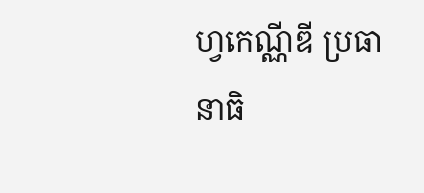ហ្វកេណ្ណីឌី ប្រធានាធិ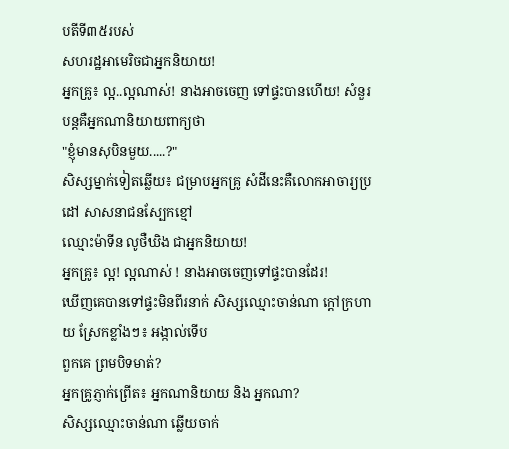បតីទី៣៥របស់
សហរដ្ឋអាមេរិចជាអ្នកនិយាយ!
អ្នកគ្រូ៖ ល្អ..ល្អណាស់! នាងអាចចេញ ទៅផ្ទះបានហើយ! សំនួរបន្តគឺអ្នកណានិយាយពាក្យថា
"ខ្ញុំមានសុបិនមួយ.....?"
សិស្សម្នាក់ទៀតឆ្លើយ៖ ជម្រាបអ្នកគ្រូ សំដីនេះគឺលោកអាចារ្យប្រដៅ សាសនាជនស្បែកខ្មៅ
ឈ្មោះម៉ាទីន លូថឺឃិង ជាអ្នកនិយាយ!
អ្នកគ្រូ៖ ល្អ! ល្អណាស់ ! នាងអាចចេញទៅផ្ទះបានដែរ!
ឃើញគេបានទៅផ្ទះមិនពីរនាក់ សិស្សឈ្មោះចាន់ណា ក្តៅក្រហាយ ស្រែកខ្លាំងៗ៖ អង្កាល់ទើប
ពួកគេ ព្រមបិទមាត់?
អ្នកគ្រូភ្ញាក់ព្រើត៖ អ្នកណានិយាយ និង អ្នកណា?
សិស្សឈ្មោះចាន់ណា ឆ្លើយចាក់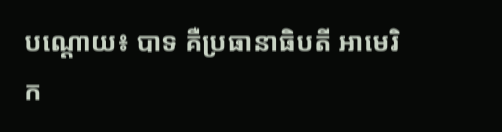បណ្តោយ៖ បាទ គឺប្រធានាធិបតី អាមេរិក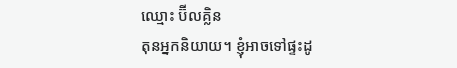ឈ្មោះ ប៊ីលគ្លិន
តុនអ្នកនិយាយ។ ខ្ញុំអាចទៅផ្ទះដូ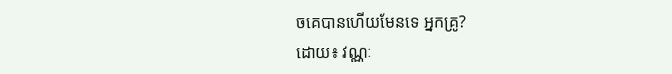ចគេបានហើយមែនទេ អ្នកគ្រូ?
ដោយ៖ វណ្ណៈ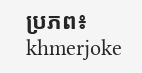ប្រភព៖ khmerjoke